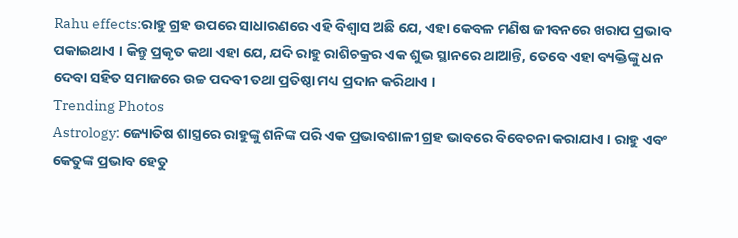Rahu effects:ରାହୁ ଗ୍ରହ ଉପରେ ସାଧାରଣରେ ଏହି ବିଶ୍ୱାସ ଅଛି ଯେ, ଏହା କେବଳ ମଣିଷ ଜୀବନରେ ଖରାପ ପ୍ରଭାବ ପକାଇଥାଏ । କିନ୍ତୁ ପ୍ରକୃତ କଥା ଏହା ଯେ, ଯଦି ରାହୁ ରାଶିଚକ୍ରର ଏକ ଶୁଭ ସ୍ଥାନରେ ଥାଆନ୍ତି, ତେବେ ଏହା ବ୍ୟକ୍ତିଙ୍କୁ ଧନ ଦେବା ସହିତ ସମାଜରେ ଉଚ୍ଚ ପଦବୀ ତଥା ପ୍ରତିଷ୍ଠା ମଧ୍ୟ ପ୍ରଦାନ କରିଥାଏ ।
Trending Photos
Astrology: ଜ୍ୟୋତିଷ ଶାସ୍ତ୍ରରେ ରାହୁଙ୍କୁ ଶନିଙ୍କ ପରି ଏକ ପ୍ରଭାବଶାଳୀ ଗ୍ରହ ଭାବରେ ବିବେଚନା କରାଯାଏ । ରାହୁ ଏବଂ କେତୁଙ୍କ ପ୍ରଭାବ ହେତୁ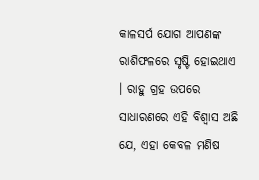କାଳସର୍ପ ଯୋଗ ଆପଣଙ୍କ ରାଶିଫଳରେ ସୃଷ୍ଟି ହୋଇଥାଏ । ରାହୁ ଗ୍ରହ ଉପରେ ସାଧାରଣରେ ଏହି ବିଶ୍ୱାସ ଅଛି ଯେ, ଏହା କେବଳ ମଣିଷ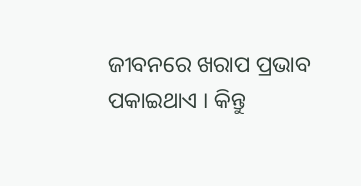ଜୀବନରେ ଖରାପ ପ୍ରଭାବ ପକାଇଥାଏ । କିନ୍ତୁ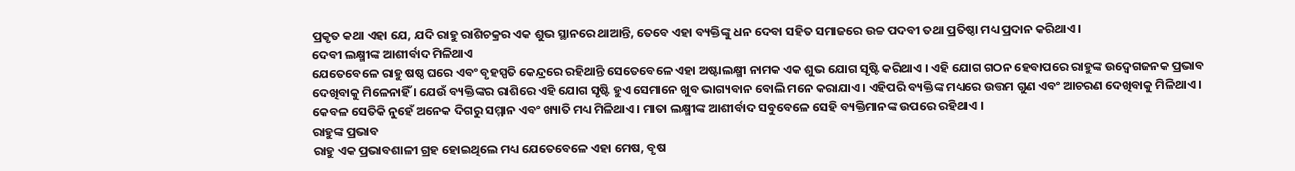ପ୍ରକୃତ କଥା ଏହା ଯେ, ଯଦି ରାହୁ ରାଶିଚକ୍ରର ଏକ ଶୁଭ ସ୍ଥାନରେ ଥାଆନ୍ତି, ତେବେ ଏହା ବ୍ୟକ୍ତିଙ୍କୁ ଧନ ଦେବା ସହିତ ସମାଜରେ ଉଚ୍ଚ ପଦବୀ ତଥା ପ୍ରତିଷ୍ଠା ମଧ୍ୟ ପ୍ରଦାନ କରିଥାଏ ।
ଦେବୀ ଲକ୍ଷ୍ମୀଙ୍କ ଆଶୀର୍ବାଦ ମିଳିଥାଏ
ଯେତେବେଳେ ରାହୁ ଷଷ୍ଠ ଘରେ ଏବଂ ବୃହସ୍ପତି କେନ୍ଦ୍ରରେ ରହିଥାନ୍ତି ସେତେବେଳେ ଏହା ଅଷ୍ଟାଲକ୍ଷ୍ମୀ ନାମକ ଏକ ଶୁଭ ଯୋଗ ସୃଷ୍ଟି କରିଥାଏ । ଏହି ଯୋଗ ଗଠନ ହେବାପରେ ରାହୁଙ୍କ ଉଦ୍ବେଗଜନକ ପ୍ରଭାବ ଦେଖିବାକୁ ମିଳେନାହିଁ । ଯେଉଁ ବ୍ୟକ୍ତିଙ୍କର ରାଶିରେ ଏହି ଯୋଗ ସୃଷ୍ଟି ହୁଏ ସେମାନେ ଖୁବ ଭାଗ୍ୟବାନ ବୋଲି ମନେ କରାଯାଏ । ଏହିପରି ବ୍ୟକ୍ତିଙ୍କ ମଧ୍ୟରେ ଉତ୍ତମ ଗୁଣ ଏବଂ ଆଚରଣ ଦେଖିବାକୁ ମିଳିଥାଏ । କେବଳ ସେତିକି ନୁହେଁ ଅନେକ ଦିଗରୁ ସମ୍ମାନ ଏବଂ ଖ୍ୟାତି ମଧ୍ୟ ମିଳିଥାଏ । ମାତା ଲକ୍ଷ୍ମୀଙ୍କ ଆଶୀର୍ବାଦ ସବୁବେଳେ ସେହି ବ୍ୟକ୍ତିମାନଙ୍କ ଉପରେ ରହିଥାଏ ।
ରାହୁଙ୍କ ପ୍ରଭାବ
ରାହୁ ଏକ ପ୍ରଭାବଶାଳୀ ଗ୍ରହ ହୋଇଥିଲେ ମଧ୍ୟ ଯେତେବେଳେ ଏହା ମେଷ, ବୃଷ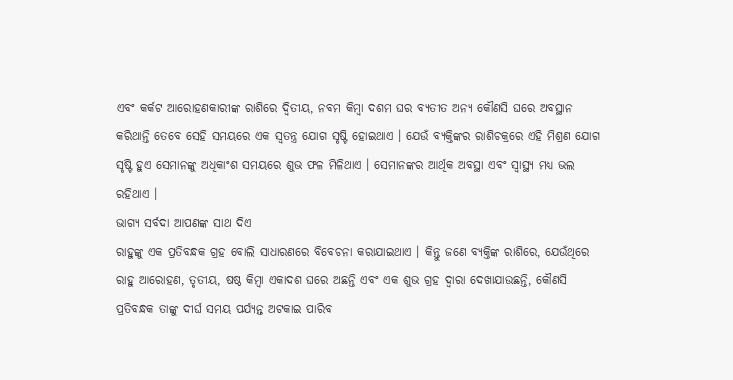ଏବଂ କର୍କଟ ଆରୋହଣକାରୀଙ୍କ ରାଶିରେ ଦ୍ୱିତୀୟ, ନବମ କିମ୍ବା ଦଶମ ଘର ବ୍ୟତୀତ ଅନ୍ୟ କୌଣସି ଘରେ ଅବସ୍ଥାନ କରିଥାନ୍ତି ତେବେ ସେହି ସମୟରେ ଏକ ସ୍ୱତନ୍ତ୍ର ଯୋଗ ସୃଷ୍ଟି ହୋଇଥାଏ । ଯେଉଁ ବ୍ୟକ୍ତିଙ୍କର ରାଶିଚକ୍ରରେ ଏହି ମିଶ୍ରଣ ଯୋଗ ସୃଷ୍ଟି ହୁଏ ସେମାନଙ୍କୁ ଅଧିକାଂଶ ସମୟରେ ଶୁଭ ଫଳ ମିଳିଥାଏ । ସେମାନଙ୍କର ଆର୍ଥିକ ଅବସ୍ଥା ଏବଂ ସ୍ୱାସ୍ଥ୍ୟ ମଧ୍ୟ ଭଲ ରହିଥାଏ ।
ଭାଗ୍ୟ ସର୍ବଦା ଆପଣଙ୍କ ସାଥ ଦିଏ
ରାହୁଙ୍କୁ ଏକ ପ୍ରତିବନ୍ଧକ ଗ୍ରହ ବୋଲି ସାଧାରଣରେ ବିବେଚନା କରାଯାଇଥାଏ । କିନ୍ତୁ ଜଣେ ବ୍ୟକ୍ତିଙ୍କ ରାଶିରେ, ଯେଉଁଥିରେ ରାହୁ ଆରୋହଣ, ତୃତୀୟ, ଷଷ୍ଠ କିମ୍ବା ଏକାଦଶ ଘରେ ଅଛନ୍ତି ଏବଂ ଏକ ଶୁଭ ଗ୍ରହ ଦ୍ୱାରା ଦେଖାଯାଉଛନ୍ତି, କୌଣସି ପ୍ରତିବନ୍ଧକ ତାଙ୍କୁ ଦୀର୍ଘ ସମୟ ପର୍ଯ୍ୟନ୍ତ ଅଟକାଇ ପାରିବ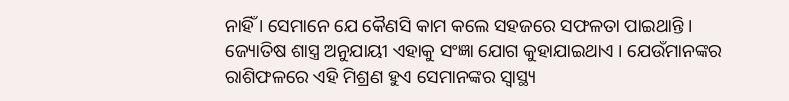ନାହିଁ । ସେମାନେ ଯେ କୈଣସି କାମ କଲେ ସହଜରେ ସଫଳତା ପାଇଥାନ୍ତି । ଜ୍ୟୋତିଷ ଶାସ୍ତ୍ର ଅନୁଯାୟୀ ଏହାକୁ ସଂଜ୍ଞା ଯୋଗ କୁହାଯାଇଥାଏ । ଯେଉଁମାନଙ୍କର ରାଶିଫଳରେ ଏହି ମିଶ୍ରଣ ହୁଏ ସେମାନଙ୍କର ସ୍ୱାସ୍ଥ୍ୟ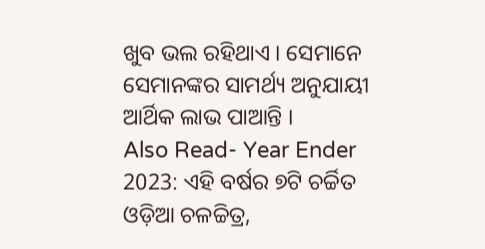ଖୁବ ଭଲ ରହିଥାଏ । ସେମାନେ ସେମାନଙ୍କର ସାମର୍ଥ୍ୟ ଅନୁଯାୟୀ ଆର୍ଥିକ ଲାଭ ପାଆନ୍ତି ।
Also Read- Year Ender 2023: ଏହି ବର୍ଷର ୭ଟି ଚର୍ଚ୍ଚିତ ଓଡ଼ିଆ ଚଳଚ୍ଚିତ୍ର,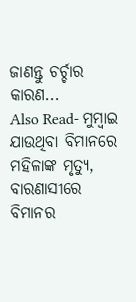ଜାଣନ୍ତୁ ଚର୍ଚ୍ଚାର କାରଣ...
Also Read- ମୁମ୍ୱାଇ ଯାଉଥିବା ବିମାନରେ ମହିଳାଙ୍କ ମୃତ୍ୟୁ, ବାରଣାସୀରେ ବିମାନର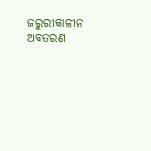ଜରୁରୀକାଳୀନ ଅବତରଣ